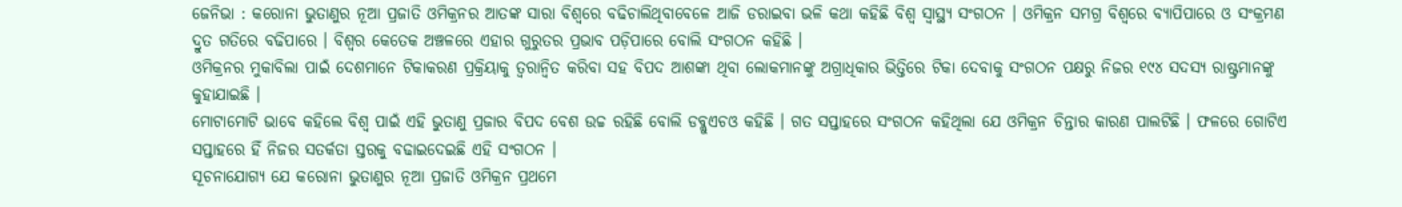ଜେନିଭା : କରୋନା ଭୁତାଣୁର ନୂଆ ପ୍ରଜାତି ଓମିକ୍ରନର ଆତଙ୍କ ସାରା ବିଶ୍ବରେ ବଢିଚାଲିଥିବାବେଳେ ଆଜି ଡରାଇବା ଭଳି କଥା କହିଛି ବିଶ୍ବ ସ୍ବାସ୍ଥ୍ୟ ସଂଗଠନ । ଓମିକ୍ରନ ସମଗ୍ର ବିଶ୍ବରେ ବ୍ୟାପିପାରେ ଓ ସଂକ୍ରମଣ ଦ୍ରୁତ ଗତିରେ ବଢିପାରେ । ବିଶ୍ବର କେତେକ ଅଞ୍ଚଳରେ ଏହାର ଗୁରୁତର ପ୍ରଭାବ ପଡ଼ିପାରେ ବୋଲି ସଂଗଠନ କହିଛି ।
ଓମିକ୍ରନର ମୁକାବିଲା ପାଇଁ ଦେଶମାନେ ଟିକାକରଣ ପ୍ରକ୍ରିୟାକୁ ତ୍ବରାନ୍ବିତ କରିବା ସହ ବିପଦ ଆଶଙ୍କା ଥିବା ଲୋକମାନଙ୍କୁ ଅଗ୍ରାଧିକାର ଭିତ୍ତିରେ ଟିକା ଦେବାକୁ ସଂଗଠନ ପକ୍ଷରୁ ନିଜର ୧୯୪ ସଦସ୍ୟ ରାଷ୍ଟ୍ରମାନଙ୍କୁ କୁହାଯାଇଛି ।
ମୋଟାମୋଟି ଭାବେ କହିଲେ ବିଶ୍ବ ପାଇଁ ଏହି ଭୁତାଣୁ ପ୍ରଜାର ବିପଦ ବେଶ ଉଚ୍ଚ ରହିଛି ବୋଲି ଡବ୍ଲୁଏଚଓ କହିଛି । ଗତ ସପ୍ତାହରେ ସଂଗଠନ କହିଥିଲା ଯେ ଓମିକ୍ରନ ଚିନ୍ତାର କାରଣ ପାଲଟିଛି । ଫଳରେ ଗୋଟିଏ ସପ୍ତାହରେ ହିଁ ନିଜର ସତର୍କତା ସ୍ତରକୁ ବଢାଇଦେଇଛି ଏହି ସଂଗଠନ ।
ସୂଚନାଯୋଗ୍ୟ ଯେ କରୋନା ଭୁତାଣୁର ନୂଆ ପ୍ରଜାତି ଓମିକ୍ରନ ପ୍ରଥମେ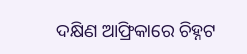ଦକ୍ଷିଣ ଆଫ୍ରିକାରେ ଚିହ୍ନଟ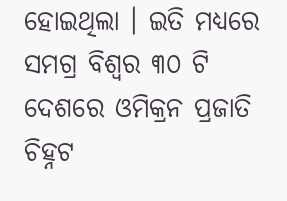ହୋଇଥିଲା । ଇତି ମଧ୍ୟରେ ସମଗ୍ର ବିଶ୍ବର ୩୦ ଟି ଦେଶରେ ଓମିକ୍ରନ ପ୍ରଜାତି ଚିହ୍ନଟ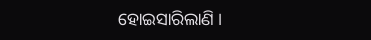ହୋଇସାରିଲାଣି ।